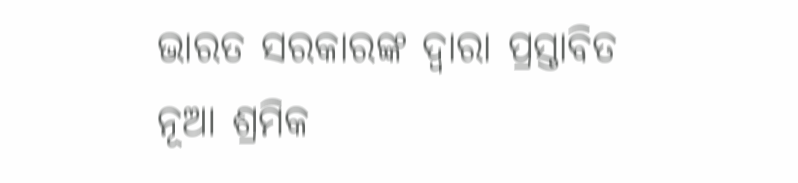ଭାରତ ସରକାରଙ୍କ ଦ୍ୱାରା ପ୍ରସ୍ତାବିତ ନୂଆ ଶ୍ରମିକ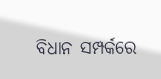ବିଧାନ ସମ୍ପର୍କରେ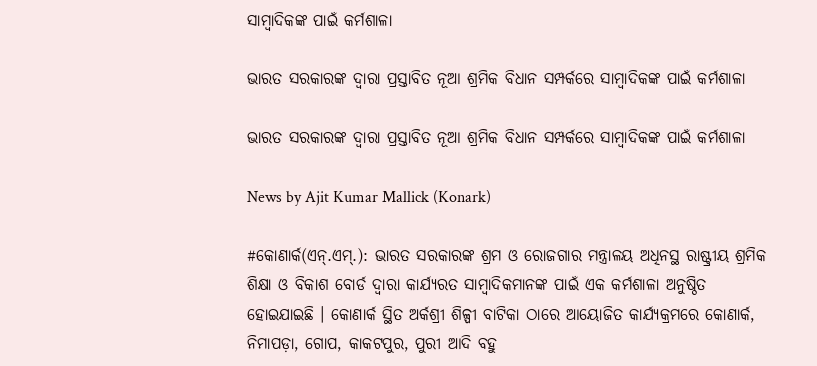ସାମ୍ବାଦିକଙ୍କ ପାଇଁ କର୍ମଶାଳା

ଭାରତ ସରକାରଙ୍କ ଦ୍ୱାରା ପ୍ରସ୍ତାବିତ ନୂଆ ଶ୍ରମିକ ବିଧାନ ସମ୍ପର୍କରେ ସାମ୍ବାଦିକଙ୍କ ପାଇଁ କର୍ମଶାଳା

ଭାରତ ସରକାରଙ୍କ ଦ୍ୱାରା ପ୍ରସ୍ତାବିତ ନୂଆ ଶ୍ରମିକ ବିଧାନ ସମ୍ପର୍କରେ ସାମ୍ବାଦିକଙ୍କ ପାଇଁ କର୍ମଶାଳା

News by Ajit Kumar Mallick (Konark)

#କୋଣାର୍କ(ଏନ୍‌.ଏମ୍‌.): ଭାରତ ସରକାରଙ୍କ ଶ୍ରମ ଓ ରୋଜଗାର ମନ୍ତ୍ରାଳୟ ଅଧିନସ୍ଥ ରାଷ୍ଟ୍ରୀୟ ଶ୍ରମିକ ଶିକ୍ଷା ଓ ବିକାଶ ବୋର୍ଡ ଦ୍ୱାରା କାର୍ଯ୍ୟରତ ସାମ୍ବାଦିକମାନଙ୍କ ପାଇଁ ଏକ କର୍ମଶାଳା ଅନୁଷ୍ଠିତ ହୋଇଯାଇଛି । କୋଣାର୍କ ସ୍ଥିତ ଅର୍କଶ୍ରୀ ଶିଳ୍ପୀ ବାଟିକା ଠାରେ ଆୟୋଜିତ କାର୍ଯ୍ୟକ୍ରମରେ କୋଣାର୍କ, ନିମାପଡ଼ା, ଗୋପ, କାକଟପୁର, ପୁରୀ ଆଦି ବହୁ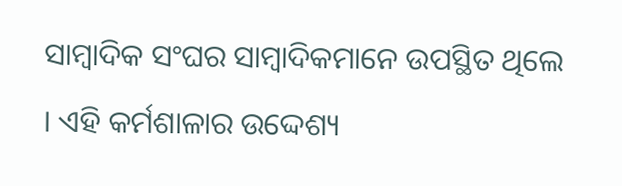ସାମ୍ବାଦିକ ସଂଘର ସାମ୍ବାଦିକମାନେ ଉପସ୍ଥିତ ଥିଲେ । ଏହି କର୍ମଶାଳାର ଉଦ୍ଦେଶ୍ୟ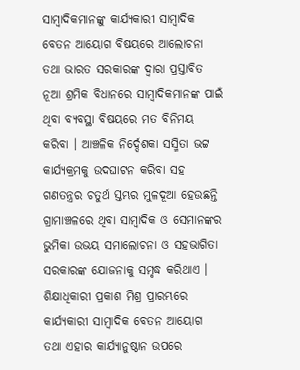ସାମ୍ବାଦିକମାନଙ୍କୁ କାର୍ଯ୍ୟକାରୀ ସାମ୍ବାଦିକ ବେତନ ଆୟୋଗ ବିଷୟରେ ଆଲୋଚନା ତଥା ଭାରତ ସରକାରଙ୍କ ଦ୍ୱାରା ପ୍ରସ୍ତାବିତ ନୂଆ ଶ୍ରମିକ ବିଧାନରେ ସାମ୍ବାଦିକମାନଙ୍କ ପାଇଁ ଥିବା ବ୍ୟବସ୍ଥା ବିଷୟରେ ମତ ବିନିମୟ କରିବା । ଆଞ୍ଚଳିକ ନିର୍ଦ୍ଦେଶକା ସସ୍ମିତା ଭଟ୍ଟ କାର୍ଯ୍ୟକ୍ରମକୁ ଉଦଘାଟନ କରିବା ସହ ଗଣତନ୍ତ୍ରର ଚତୁର୍ଥ ସ୍ତମ୍ଭର ମୁଳଦୂଆ ହେଉଛନ୍ତି ଗ୍ରାମାଞ୍ଚଳରେ ଥିବା ସାମ୍ବାଦିକ ଓ ସେମାନଙ୍କର ଭୁମିକା ଉଭୟ ସମାଲୋଚନା ଓ ସହଭାଗିତା ସରକାରଙ୍କ ଯୋଜନାକୁ ସମୃଦ୍ଧ କରିଥାଏ । ଶିକ୍ଷାଧିକାରୀ ପ୍ରକାଶ ମିଶ୍ର ପ୍ରାରମ୍ଭରେ କାର୍ଯ୍ୟକାରୀ ସାମ୍ବାଦିକ ବେତନ ଆୟୋଗ ତଥା ଏହାର କାର୍ଯ୍ୟାନୁଷ୍ଠାନ ଉପରେ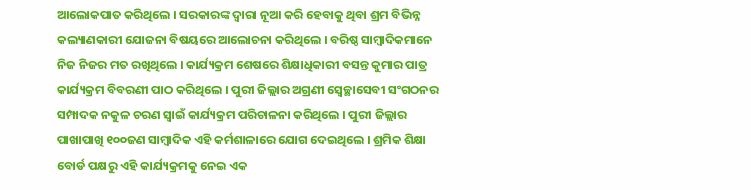ଆଲୋକପାତ କରିଥିଲେ । ସରକାରଙ୍କ ଦ୍ୱାରା ନୂଆ କରି ହେବାକୁ ଥିବା ଶ୍ରମ ବିଭିନ୍ନ କଲ୍ୟାଣକାରୀ ଯୋଜନା ବିଷୟରେ ଆଲୋଚନା କରିଥିଲେ । ବରିଷ୍ଠ ସାମ୍ବାଦିକମାନେ ନିଜ ନିଜର ମତ ରଖିଥିଲେ । କାର୍ଯ୍ୟକ୍ରମ ଶେଷରେ ଶିକ୍ଷାଧିକାରୀ ବସନ୍ତ କୁମାର ପାତ୍ର କାର୍ଯ୍ୟକ୍ରମ ବିବରଣୀ ପାଠ କରିଥିଲେ । ପୁରୀ ଜିଲ୍ଲାର ଅଗ୍ରଣୀ ସ୍ୱେଚ୍ଛାସେବୀ ସଂଗଠନର ସମ୍ପାଦକ ନକୁଳ ଚରଣ ସ୍ୱାଇଁ କାର୍ଯ୍ୟକ୍ରମ ପରିଚାଳନା କରିଥିଲେ । ପୁରୀ ଜିଲ୍ଲାର ପାଖାପାଖି ୧୦୦ଜଣ ସାମ୍ବାଦିକ ଏହି କର୍ମଶାଳାରେ ଯୋଗ ଦେଇଥିଲେ । ଶ୍ରମିକ ଶିକ୍ଷା ବୋର୍ଡ ପକ୍ଷରୁ ଏହି କାର୍ଯ୍ୟକ୍ରମକୁ ନେଇ ଏକ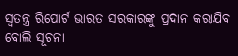ସ୍ୱତନ୍ତ୍ର ରିପୋର୍ଟ ଭାରତ ସରକାରଙ୍କୁ ପ୍ରଦାନ କରାଯିବ ବୋଲି ସୂଚନା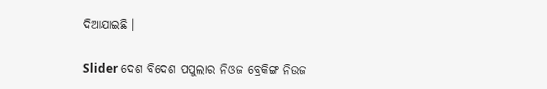ଦିଆଯାଇଛି ।

Slider ଦେଶ ବିଦେଶ ପପୁଲାର ନିଓଜ ବ୍ରେକିଙ୍ଗ ନିଉଜ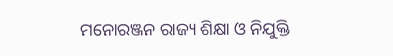ମନୋରଞ୍ଜନ ରାଜ୍ୟ ଶିକ୍ଷା ଓ ନିଯୁକ୍ତି